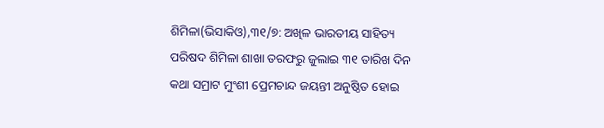ଶିମିଳା(ଭିସାକିଓ),୩୧/୭: ଅଖିଳ ଭାରତୀୟ ସାହିତ୍ୟ ପରିଷଦ ଶିମିଳା ଶାଖା ତରଫରୁ ଜୁଲାଇ ୩୧ ତାରିଖ ଦିନ କଥା ସମ୍ରାଟ ମୁଂଶୀ ପ୍ରେମଚାନ୍ଦ ଜୟନ୍ତୀ ଅନୁଷ୍ଠିତ ହୋଇ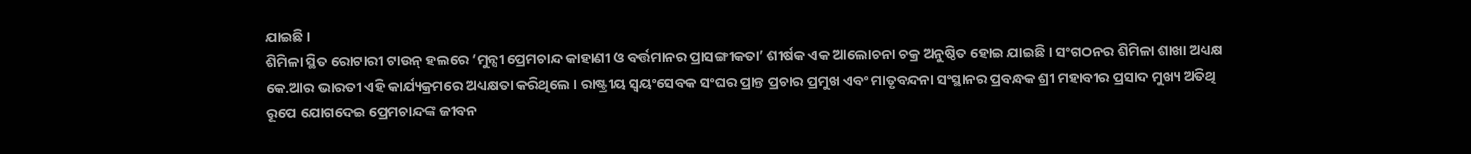ଯାଇଛି ।
ଶିମିଳା ସ୍ଥିତ ରୋଟାରୀ ଟାଉନ୍ ହଲରେ ‘ମୁନ୍ସୀ ପ୍ରେମଚାନ୍ଦ କାହାଣୀ ଓ ବର୍ତ୍ତମାନର ପ୍ରାସଙ୍ଗୀକତା’ ଶୀର୍ଷକ ଏକ ଆଲୋଚନା ଚକ୍ର ଅନୁଷ୍ଠିତ ହୋଇ ଯାଇଛି । ସଂଗଠନର ଶିମିଳା ଶାଖା ଅଧ୍ୟକ୍ଷ କେ.ଆର ଭାରତୀ ଏହି କାର୍ଯ୍ୟକ୍ରମରେ ଅଧ୍ୟକ୍ଷତା କରିଥିଲେ । ରାଷ୍ଟ୍ରୀୟ ସ୍ୱୟଂସେବକ ସଂଘର ପ୍ରାନ୍ତ ପ୍ରଚାର ପ୍ରମୁଖ ଏବଂ ମାତୃବନ୍ଦନା ସଂସ୍ଥାନର ପ୍ରବନ୍ଧକ ଶ୍ରୀ ମହାବୀର ପ୍ରସାଦ ମୁଖ୍ୟ ଅତିଥି ରୂପେ ଯୋଗଦେଇ ପ୍ରେମଚାନ୍ଦଙ୍କ ଜୀବନ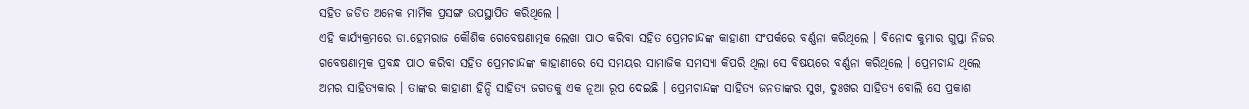ସହିତ ଜଡିତ ଅନେକ ମାର୍ମିକ ପ୍ରସଙ୍ଗ ଉପସ୍ଥାପିତ କରିଥିଲେ ।
ଏହି କାର୍ଯ୍ୟକ୍ରମରେ ଡା.ହେମରାଜ କୌଶିକ ଗେବେଷଣାତ୍ମକ ଲେଖା ପାଠ କରିବା ସହିତ ପ୍ରେମଚାନ୍ଦଙ୍କ କାହାଣୀ ସଂପର୍କରେ ବର୍ଣ୍ଣନା କରିଥିଲେ । ବିନୋଦ କୁମାର ଗୁପ୍ତା ନିଜର ଗବେଷଣାତ୍ମକ ପ୍ରବନ୍ଧ ପାଠ କରିବା ସହିତ ପ୍ରେମଚାନ୍ଦଙ୍କ କାହାଣୀରେ ସେ ସମୟର ସାମାଜିକ ସମସ୍ୟା କିପରି ଥିଲା ସେ ବିଷୟରେ ବର୍ଣ୍ଣନା କରିଥିଲେ । ପ୍ରେମଚାନ୍ଦ ଥିଲେ ଅମର ସାହିତ୍ୟକାର । ତାଙ୍କର କାହାଣୀ ହିନ୍ଦି ସାହିତ୍ୟ ଜଗତକୁ ଏକ ନୂଆ ରୂପ ଦେଇଛି । ପ୍ରେମଚାନ୍ଦଙ୍କ ସାହିତ୍ୟ ଜନତାଙ୍କର ସୁଖ, ଦୁଃଖର ସାହିତ୍ୟ ବୋଲି ସେ ପ୍ରକାଶ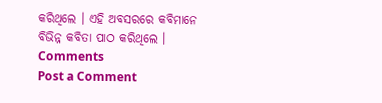କରିଥିଲେ । ଏହି ଅବସରରେ କବିମାନେ ବିଭିନ୍ନ କବିତା ପାଠ କରିଥିଲେ ।
Comments
Post a Comment